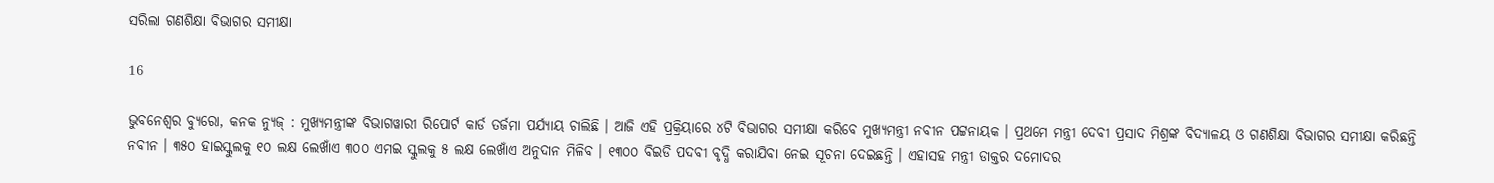ସରିଲା ଗଣଶିକ୍ଷା ବିଭାଗର ସମୀକ୍ଷା

16

ଭୁବନେଶ୍ୱର ବ୍ୟୁରୋ, କନକ ନ୍ୟୁଜ୍ : ମୁଖ୍ୟମନ୍ତ୍ରୀଙ୍କ ବିଭାଗୱାରୀ ରିପୋର୍ଟ କାର୍ଡ ତର୍ଜମା ପର୍ଯ୍ୟାୟ ଚାଲିଛି । ଆଜି ଏହି ପ୍ରକ୍ରିୟାରେ ୪ଟି ବିଭାଗର ସମୀକ୍ଷା କରିବେ ମୁଖ୍ୟମନ୍ତ୍ରୀ ନବୀନ ପଟ୍ଟନାୟକ । ପ୍ରଥମେ ମନ୍ତ୍ରୀ ଦେବୀ ପ୍ରସାଦ ମିଶ୍ରଙ୍କ ବିଦ୍ୟାଳୟ ଓ ଗଣଶିକ୍ଷା ବିଭାଗର ସମୀକ୍ଷା କରିଛନ୍ତି ନବୀନ । ୩୫୦ ହାଇସ୍କୁଲକୁ ୧୦ ଲକ୍ଷ ଲେଖାଁଏ ୩୦୦ ଏମଇ ସ୍କୁଲକୁ ୫ ଲକ୍ଷ ଲେଖାଁଏ ଅନୁଦାନ ମିଳିବ । ୧୩୦୦ ବିଇଡି ପଦବୀ ବୃଦ୍ଧି କରାଯିବା ନେଇ ସୂଚନା ଦେଇଛନ୍ତି । ଏହାସହ ମନ୍ତ୍ରୀ ଡାକ୍ତର ଦମୋଦର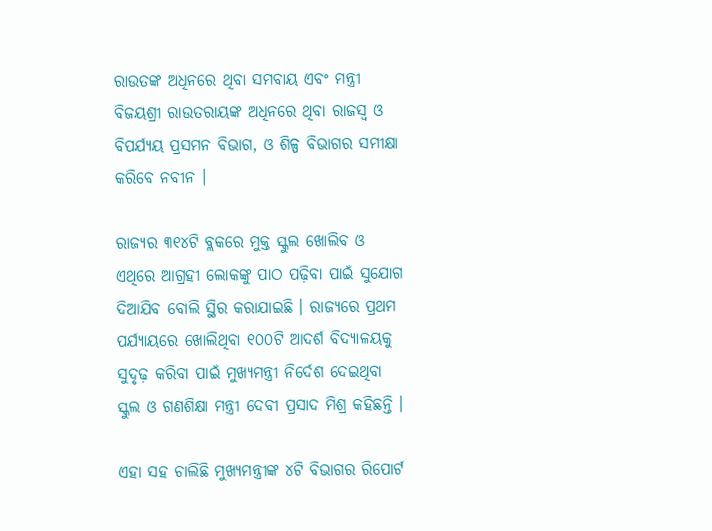ରାଉତଙ୍କ ଅଧିନରେ ଥିବା ସମବାୟ ଏବଂ ମନ୍ତ୍ରୀ ବିଜୟଶ୍ରୀ ରାଉତରାୟଙ୍କ ଅଧିନରେ ଥିବା ରାଜସ୍ୱ ଓ ବିପର୍ଯ୍ୟୟ ପ୍ରସମନ ବିଭାଗ, ଓ ଶିଳ୍ପ ବିଭାଗର ସମୀକ୍ଷା କରିବେ ନବୀନ ।

ରାଜ୍ୟର ୩୧୪ଟି ବ୍ଲକରେ ମୁକ୍ତ ସ୍କୁଲ ଖୋଲିବ ଓ ଏଥିରେ ଆଗ୍ରହୀ ଲୋକଙ୍କୁ ପାଠ ପଢ଼ିବା ପାଇଁ ସୁଯୋଗ ଦିଆଯିବ ବୋଲି ସ୍ଥିର କରାଯାଇଛି । ରାଜ୍ୟରେ ପ୍ରଥମ ପର୍ଯ୍ୟାୟରେ ଖୋଲିଥିବା ୧୦୦ଟି ଆଦର୍ଶ ବିଦ୍ୟାଳୟକୁ ସୁଦୃଢ଼ କରିବା ପାଇଁ ମୁଖ୍ୟମନ୍ତ୍ରୀ ନିର୍ଦେଶ ଦେଇଥିବା ସ୍କୁଲ ଓ ଗଣଶିକ୍ଷା ମନ୍ତ୍ରୀ ଦେବୀ ପ୍ରସାଦ ମିଶ୍ର କହିଛନ୍ତି ।

ଏହା ସହ ଚାଲିଛି ମୁଖ୍ୟମନ୍ତ୍ରୀଙ୍କ ୪ଟି ବିଭାଗର ରିପୋର୍ଟ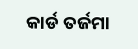କାର୍ଡ ତର୍ଜମା